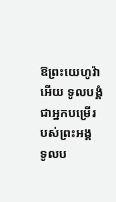ឱព្រះយេហូវ៉ាអើយ ទូលបង្គំជាអ្នកបម្រើរបស់ព្រះអង្គ ទូលប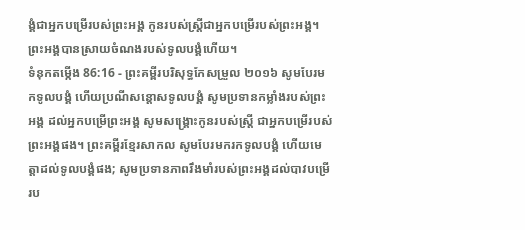ង្គំជាអ្នកបម្រើរបស់ព្រះអង្គ កូនរបស់ស្ត្រីជាអ្នកបម្រើរបស់ព្រះអង្គ។ ព្រះអង្គបានស្រាយចំណងរបស់ទូលបង្គំហើយ។
ទំនុកតម្កើង 86:16 - ព្រះគម្ពីរបរិសុទ្ធកែសម្រួល ២០១៦ សូមបែរមកទូលបង្គំ ហើយប្រណីសន្ដោសទូលបង្គំ សូមប្រទានកម្លាំងរបស់ព្រះអង្គ ដល់អ្នកបម្រើព្រះអង្គ សូមសង្គ្រោះកូនរបស់ស្ត្រី ជាអ្នកបម្រើរបស់ព្រះអង្គផង។ ព្រះគម្ពីរខ្មែរសាកល សូមបែរមករកទូលបង្គំ ហើយមេត្តាដល់ទូលបង្គំផង; សូមប្រទានភាពរឹងមាំរបស់ព្រះអង្គដល់បាវបម្រើរប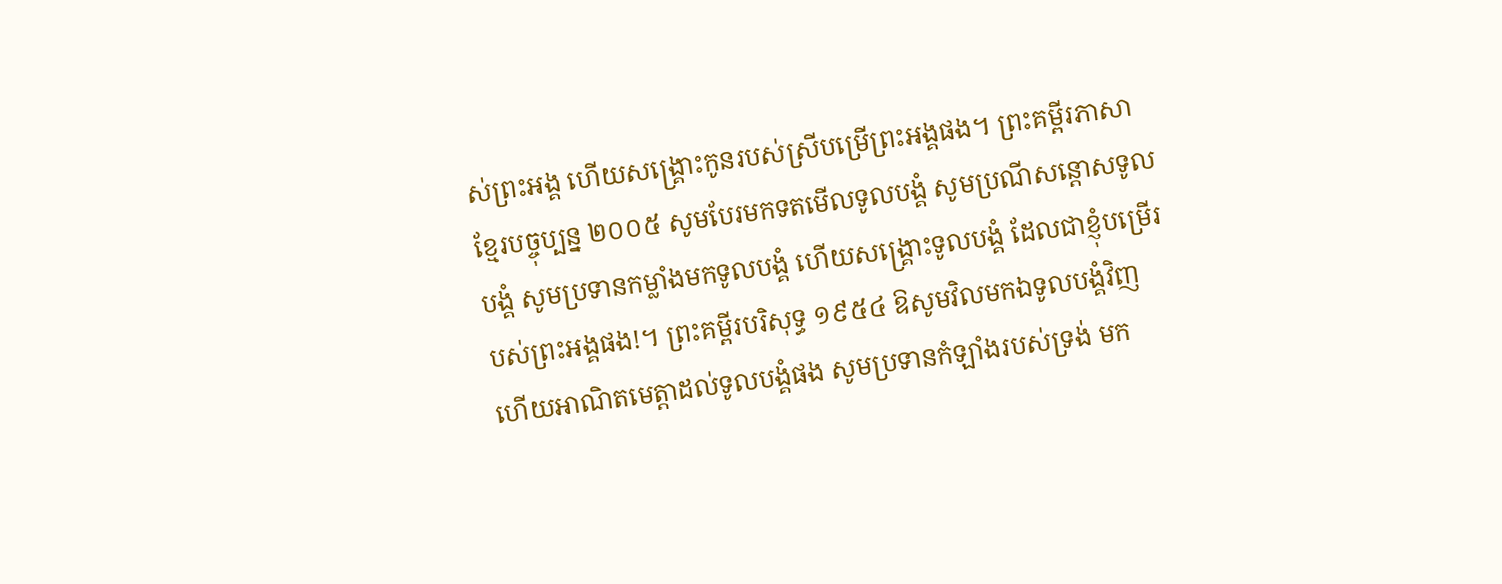ស់ព្រះអង្គ ហើយសង្គ្រោះកូនរបស់ស្រីបម្រើព្រះអង្គផង។ ព្រះគម្ពីរភាសាខ្មែរបច្ចុប្បន្ន ២០០៥ សូមបែរមកទតមើលទូលបង្គំ សូមប្រណីសន្ដោសទូលបង្គំ សូមប្រទានកម្លាំងមកទូលបង្គំ ហើយសង្គ្រោះទូលបង្គំ ដែលជាខ្ញុំបម្រើរបស់ព្រះអង្គផង!។ ព្រះគម្ពីរបរិសុទ្ធ ១៩៥៤ ឱសូមវិលមកឯទូលបង្គំវិញ ហើយអាណិតមេត្តាដល់ទូលបង្គំផង សូមប្រទានកំឡាំងរបស់ទ្រង់ មក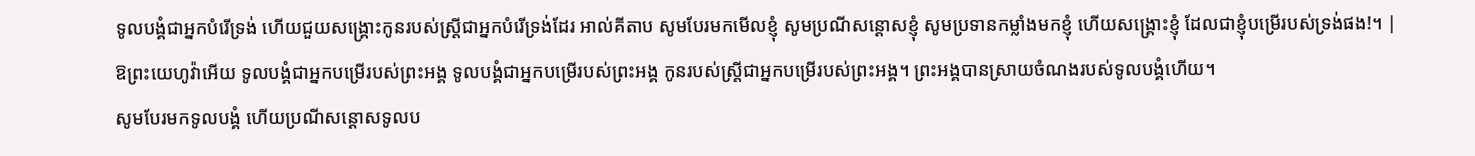ទូលបង្គំជាអ្នកបំរើទ្រង់ ហើយជួយសង្គ្រោះកូនរបស់ស្ត្រីជាអ្នកបំរើទ្រង់ដែរ អាល់គីតាប សូមបែរមកមើលខ្ញុំ សូមប្រណីសន្ដោសខ្ញុំ សូមប្រទានកម្លាំងមកខ្ញុំ ហើយសង្គ្រោះខ្ញុំ ដែលជាខ្ញុំបម្រើរបស់ទ្រង់ផង!។ |
ឱព្រះយេហូវ៉ាអើយ ទូលបង្គំជាអ្នកបម្រើរបស់ព្រះអង្គ ទូលបង្គំជាអ្នកបម្រើរបស់ព្រះអង្គ កូនរបស់ស្ត្រីជាអ្នកបម្រើរបស់ព្រះអង្គ។ ព្រះអង្គបានស្រាយចំណងរបស់ទូលបង្គំហើយ។
សូមបែរមកទូលបង្គំ ហើយប្រណីសន្ដោសទូលប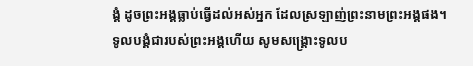ង្គំ ដូចព្រះអង្គធ្លាប់ធ្វើដល់អស់អ្នក ដែលស្រឡាញ់ព្រះនាមព្រះអង្គផង។
ទូលបង្គំជារបស់ព្រះអង្គហើយ សូមសង្គ្រោះទូលប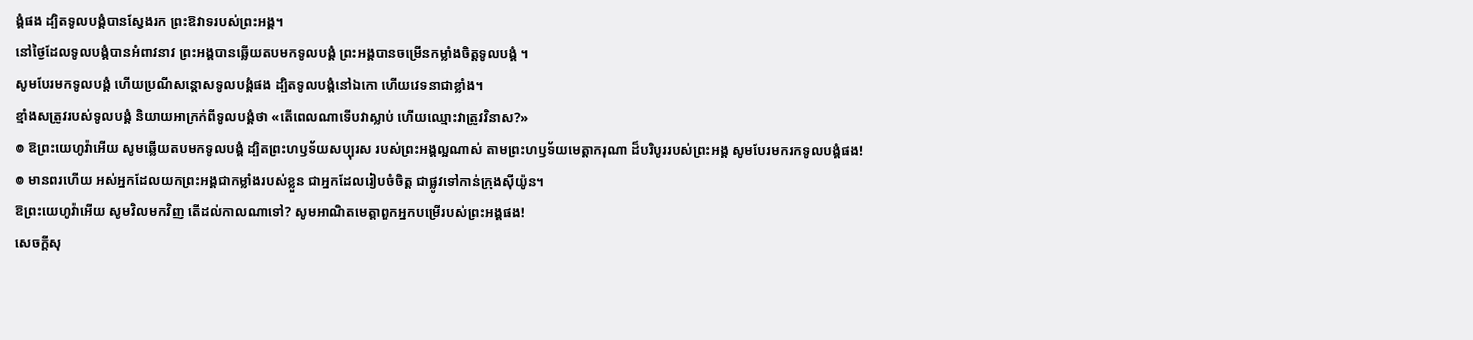ង្គំផង ដ្បិតទូលបង្គំបានស្វែងរក ព្រះឱវាទរបស់ព្រះអង្គ។
នៅថ្ងៃដែលទូលបង្គំបានអំពាវនាវ ព្រះអង្គបានឆ្លើយតបមកទូលបង្គំ ព្រះអង្គបានចម្រើនកម្លាំងចិត្តទូលបង្គំ ។
សូមបែរមកទូលបង្គំ ហើយប្រណីសន្ដោសទូលបង្គំផង ដ្បិតទូលបង្គំនៅឯកោ ហើយវេទនាជាខ្លាំង។
ខ្មាំងសត្រូវរបស់ទូលបង្គំ និយាយអាក្រក់ពីទូលបង្គំថា «តើពេលណាទើបវាស្លាប់ ហើយឈ្មោះវាត្រូវវិនាស?»
៙ ឱព្រះយេហូវ៉ាអើយ សូមឆ្លើយតបមកទូលបង្គំ ដ្បិតព្រះហឫទ័យសប្បុរស របស់ព្រះអង្គល្អណាស់ តាមព្រះហឫទ័យមេត្តាករុណា ដ៏បរិបូររបស់ព្រះអង្គ សូមបែរមករកទូលបង្គំផង!
៙ មានពរហើយ អស់អ្នកដែលយកព្រះអង្គជាកម្លាំងរបស់ខ្លួន ជាអ្នកដែលរៀបចំចិត្ត ជាផ្លូវទៅកាន់ក្រុងស៊ីយ៉ូន។
ឱព្រះយេហូវ៉ាអើយ សូមវិលមកវិញ តើដល់កាលណាទៅ? សូមអាណិតមេត្តាពួកអ្នកបម្រើរបស់ព្រះអង្គផង!
សេចក្ដីសុ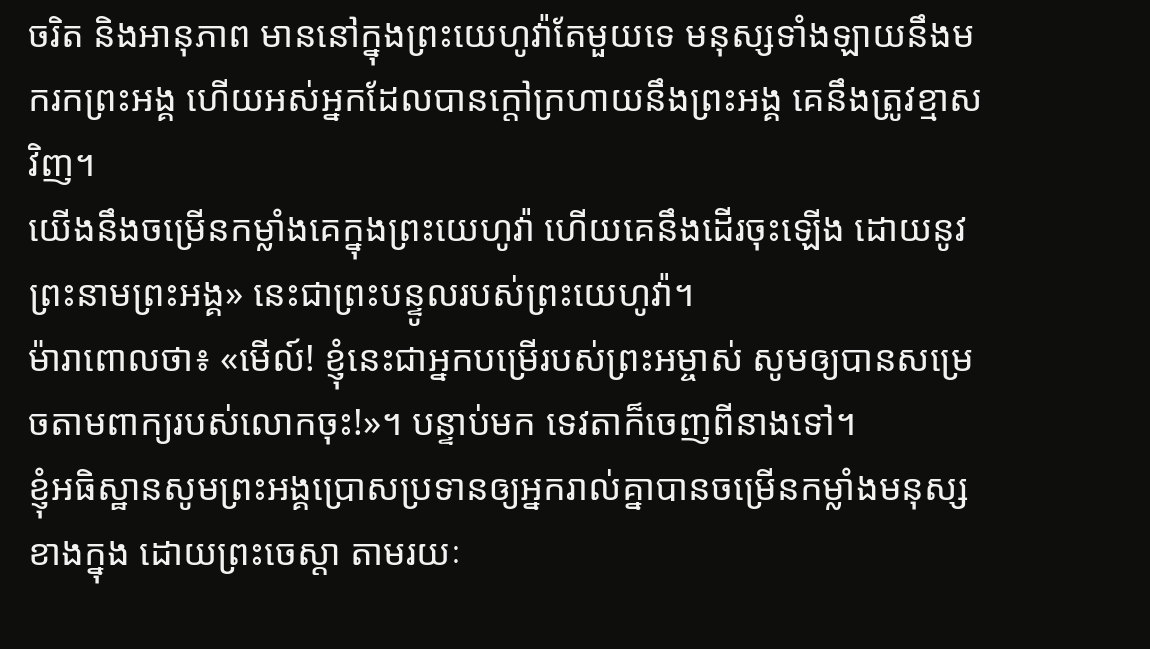ចរិត និងអានុភាព មាននៅក្នុងព្រះយេហូវ៉ាតែមួយទេ មនុស្សទាំងឡាយនឹងមករកព្រះអង្គ ហើយអស់អ្នកដែលបានក្តៅក្រហាយនឹងព្រះអង្គ គេនឹងត្រូវខ្មាសវិញ។
យើងនឹងចម្រើនកម្លាំងគេក្នុងព្រះយេហូវ៉ា ហើយគេនឹងដើរចុះឡើង ដោយនូវព្រះនាមព្រះអង្គ» នេះជាព្រះបន្ទូលរបស់ព្រះយេហូវ៉ា។
ម៉ារាពោលថា៖ «មើល៍! ខ្ញុំនេះជាអ្នកបម្រើរបស់ព្រះអម្ចាស់ សូមឲ្យបានសម្រេចតាមពាក្យរបស់លោកចុះ!»។ បន្ទាប់មក ទេវតាក៏ចេញពីនាងទៅ។
ខ្ញុំអធិស្ឋានសូមព្រះអង្គប្រោសប្រទានឲ្យអ្នករាល់គ្នាបានចម្រើនកម្លាំងមនុស្សខាងក្នុង ដោយព្រះចេស្ដា តាមរយៈ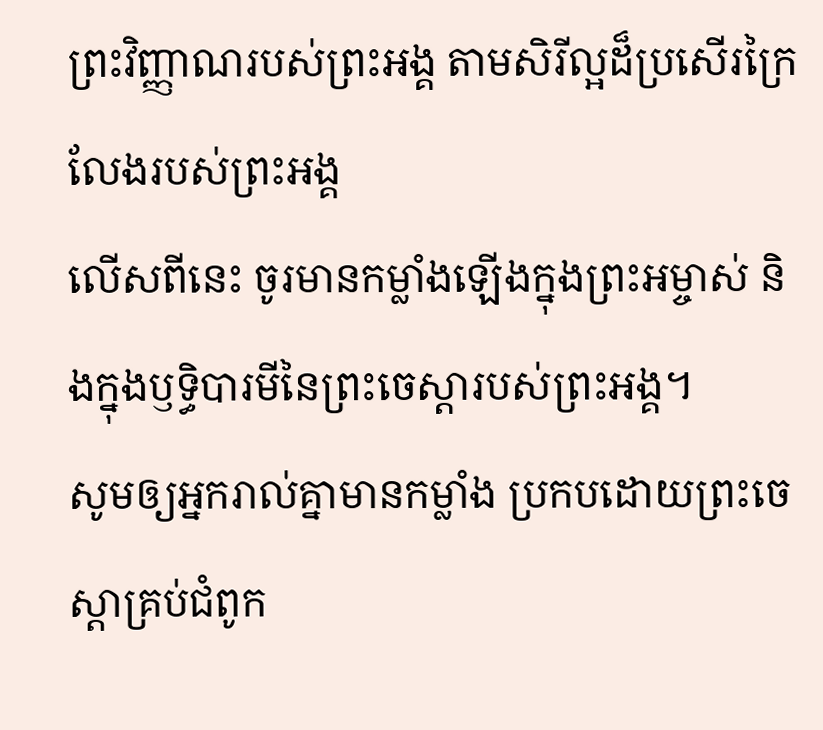ព្រះវិញ្ញាណរបស់ព្រះអង្គ តាមសិរីល្អដ៏ប្រសើរក្រៃលែងរបស់ព្រះអង្គ
លើសពីនេះ ចូរមានកម្លាំងឡើងក្នុងព្រះអម្ចាស់ និងក្នុងឫទ្ធិបារមីនៃព្រះចេស្តារបស់ព្រះអង្គ។
សូមឲ្យអ្នករាល់គ្នាមានកម្លាំង ប្រកបដោយព្រះចេស្ដាគ្រប់ជំពូក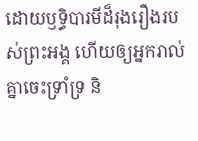ដោយឫទ្ធិបារមីដ៏រុងរឿងរបស់ព្រះអង្គ ហើយឲ្យអ្នករាល់គ្នាចេះទ្រាំទ្រ និ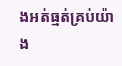ងអត់ធ្មត់គ្រប់យ៉ាង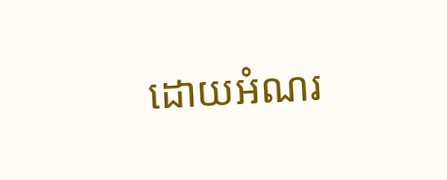ដោយអំណរ